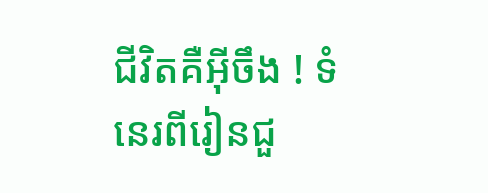ជីវិតគឺអ៊ីចឹង ! ទំនេរពីរៀនជួ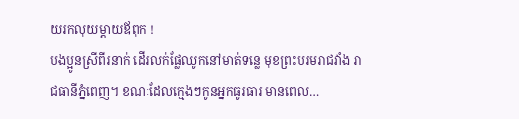យរកលុយម្ដាយឪពុក !
បងប្អូនស្រីពីរនាក់ ដើរលក់ផ្លែឈូកនៅមាត់ទន្លេ មុខព្រះបរមរាជវាំង រាជធានីភ្នំពេញ។ ខណៈដែលក្មេងៗកូនអ្នកធូរធារ មានពេល…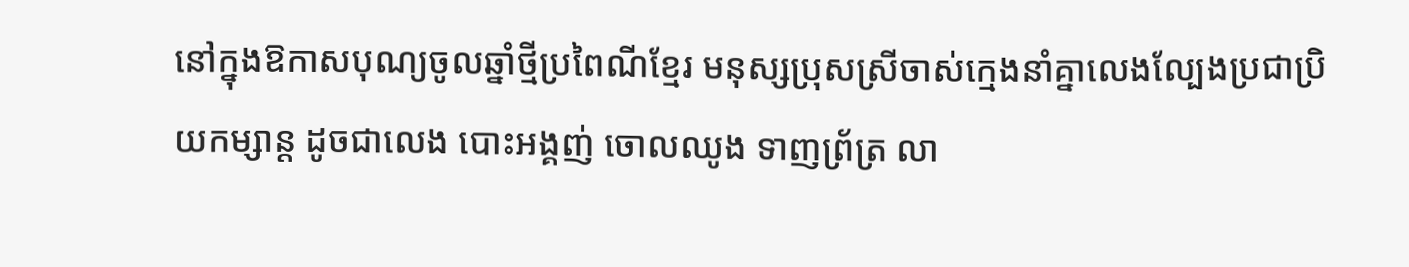នៅក្នុងឱកាសបុណ្យចូលឆ្នាំថ្មីប្រពៃណីខ្មែរ មនុស្សប្រុសស្រីចាស់ក្មេងនាំគ្នាលេងល្បែងប្រជាប្រិយកម្សាន្ដ ដូចជាលេង បោះអង្គញ់ ចោលឈូង ទាញព្រ័ត្រ លា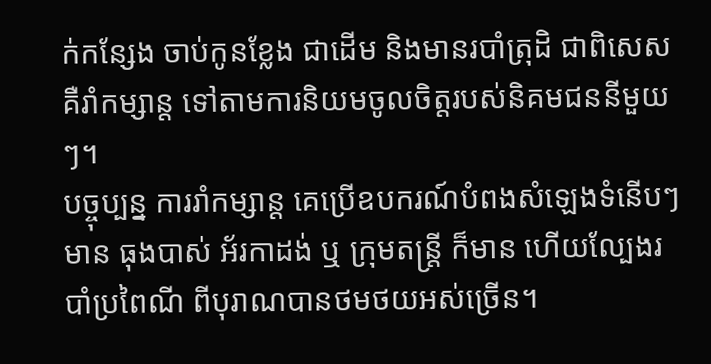ក់កន្សែង ចាប់កូនខ្លែង ជាដើម និងមានរបាំត្រុដិ ជាពិសេស គឺរាំកម្សាន្ត ទៅតាមការនិយមចូលចិត្តរបស់និគមជននីមួយៗ។
បច្ចុប្បន្ន ការរាំកម្សាន្ត គេប្រើឧបករណ៍បំពងសំឡេងទំនើបៗមាន ធុងបាស់ អ័រកាដង់ ឬ ក្រុមតន្ត្រី ក៏មាន ហើយល្បែងរបាំប្រពៃណី ពីបុរាណបានថមថយអស់ច្រើន។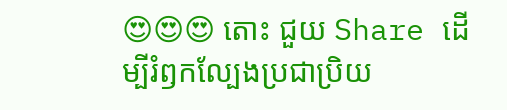😍😍😍 តោះ ជួយ Share ដើម្បីរំឭកល្បែងប្រជាប្រិយ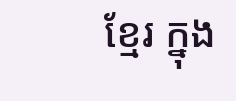ខ្មែរ ក្នុង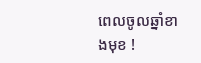ពេលចូលឆ្នាំខាងមុខ !